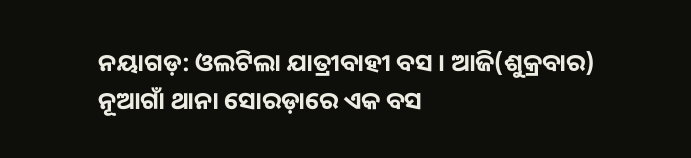ନୟାଗଡ଼: ଓଲଟିଲା ଯାତ୍ରୀବାହୀ ବସ । ଆଜି(ଶୁକ୍ରବାର) ନୂଆଗାଁ ଥାନା ସୋରଡ଼ାରେ ଏକ ବସ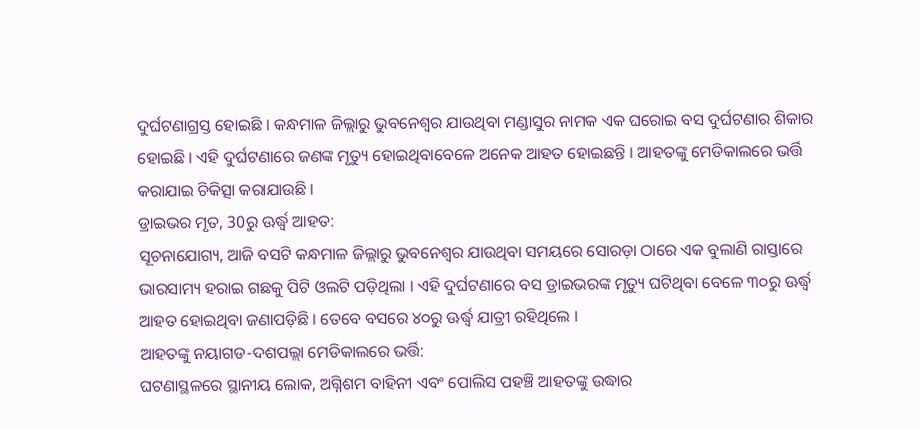ଦୁର୍ଘଟଣାଗ୍ରସ୍ତ ହୋଇଛି । କନ୍ଧମାଳ ଜିଲ୍ଲାରୁ ଭୁବନେଶ୍ବର ଯାଉଥିବା ମଣ୍ଡାସୁର ନାମକ ଏକ ଘରୋଇ ବସ ଦୁର୍ଘଟଣାର ଶିକାର ହୋଇଛି । ଏହି ଦୁର୍ଘଟଣାରେ ଜଣଙ୍କ ମୃତ୍ୟୁ ହୋଇଥିବାବେଳେ ଅନେକ ଆହତ ହୋଇଛନ୍ତି । ଆହତଙ୍କୁ ମେଡିକାଲରେ ଭର୍ତ୍ତି କରାଯାଇ ଚିକିତ୍ସା କରାଯାଉଛି ।
ଡ୍ରାଇଭର ମୃତ, 30ରୁ ଊର୍ଦ୍ଧ୍ବ ଆହତ:
ସୂଚନାଯୋଗ୍ୟ, ଆଜି ବସଟି କନ୍ଧମାଳ ଜିଲ୍ଲାରୁ ଭୁବନେଶ୍ବର ଯାଉଥିବା ସମୟରେ ସୋରଡ଼ା ଠାରେ ଏକ ବୁଲାଣି ରାସ୍ତାରେ ଭାରସାମ୍ୟ ହରାଇ ଗଛକୁ ପିଟି ଓଲଟି ପଡ଼ିଥିଲା । ଏହି ଦୁର୍ଘଟଣାରେ ବସ ଡ୍ରାଇଭରଙ୍କ ମୃତ୍ୟୁ ଘଟିଥିବା ବେଳେ ୩୦ରୁ ଊର୍ଦ୍ଧ୍ଵ ଆହତ ହୋଇଥିବା ଜଣାପଡ଼ିଛି । ତେବେ ବସରେ ୪୦ରୁ ଊର୍ଦ୍ଧ୍ଵ ଯାତ୍ରୀ ରହିଥିଲେ ।
ଆହତଙ୍କୁ ନୟାଗଡ-ଦଶପଲ୍ଲା ମେଡିକାଲରେ ଭର୍ତ୍ତି:
ଘଟଣାସ୍ଥଳରେ ସ୍ଥାନୀୟ ଲୋକ, ଅଗ୍ନିଶମ ବାହିନୀ ଏବଂ ପୋଲିସ ପହଞ୍ଚି ଆହତଙ୍କୁ ଉଦ୍ଧାର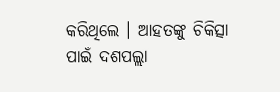କରିଥିଲେ । ଆହତଙ୍କୁ ଚିକିତ୍ସା ପାଇଁ ଦଶପଲ୍ଲା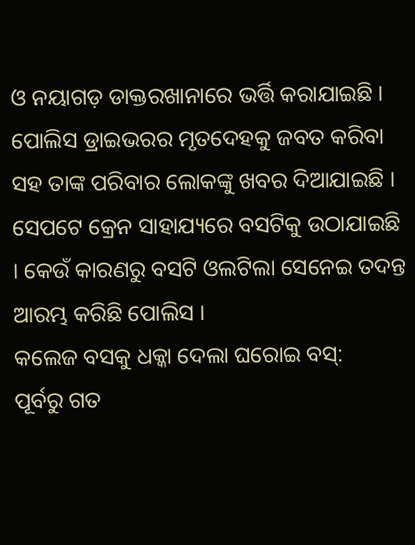ଓ ନୟାଗଡ଼ ଡାକ୍ତରଖାନାରେ ଭର୍ତ୍ତି କରାଯାଇଛି । ପୋଲିସ ଡ୍ରାଇଭରର ମୃତଦେହକୁ ଜବତ କରିବା ସହ ତାଙ୍କ ପରିବାର ଲୋକଙ୍କୁ ଖବର ଦିଆଯାଇଛି । ସେପଟେ କ୍ରେନ ସାହାଯ୍ୟରେ ବସଟିକୁ ଉଠାଯାଇଛି । କେଉଁ କାରଣରୁ ବସଟି ଓଲଟିଲା ସେନେଇ ତଦନ୍ତ ଆରମ୍ଭ କରିଛି ପୋଲିସ ।
କଲେଜ ବସକୁ ଧକ୍କା ଦେଲା ଘରୋଇ ବସ୍:
ପୂର୍ବରୁ ଗତ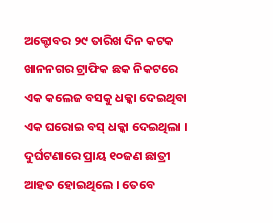ଅକ୍ଟୋବର ୨୯ ତାରିଖ ଦିନ କଟକ ଖାନନଗର ଟ୍ରାଫିକ ଛକ ନିକଟରେ ଏକ କଲେଜ ବସକୁ ଧକ୍କା ଦେଇଥିବା ଏକ ଘରୋଇ ବସ୍ ଧକ୍କା ଦେଇଥିଲା । ଦୁର୍ଘଟଣାରେ ପ୍ରାୟ ୧୦ଜଣ ଛାତ୍ରୀ ଆହତ ହୋଇଥିଲେ । ତେବେ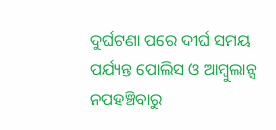ଦୁର୍ଘଟଣା ପରେ ଦୀର୍ଘ ସମୟ ପର୍ଯ୍ୟନ୍ତ ପୋଲିସ ଓ ଆମ୍ବୁଲାନ୍ସ ନପହଞ୍ଚିବାରୁ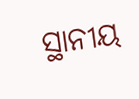ସ୍ଥାନୀୟ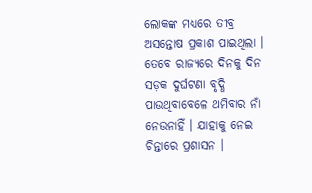ଲୋକଙ୍କ ମଧ୍ୟରେ ତୀବ୍ର ଅସନ୍ତୋଷ ପ୍ରକାଶ ପାଇଥିଲା । ତେବେ ରାଜ୍ୟରେ ଦିନକୁ ଦିନ ସଡ଼କ ଦୁର୍ଘଟଣା ବୃଦ୍ଧି ପାଉଥିବାବେଳେ ଥମିବାର ନାଁ ନେଉନାହିଁ । ଯାହାକୁ ନେଇ ଚିନ୍ତାରେ ପ୍ରଶାସନ ।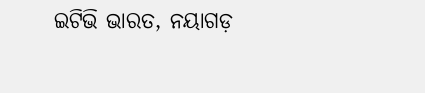ଇଟିଭି ଭାରତ, ନୟାଗଡ଼